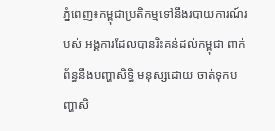ភ្នំពេញ៖កម្ពុជាប្រតិកម្មទៅនឹងរបាយការណ៍របស់ អង្គការដែលបានរិះគន់ដល់កម្ពុជា ពាក់ព័ន្ធនឹងបញ្ហាសិទ្ធិ មនុស្សដោយ ចាត់ទុកបញ្ហាសិ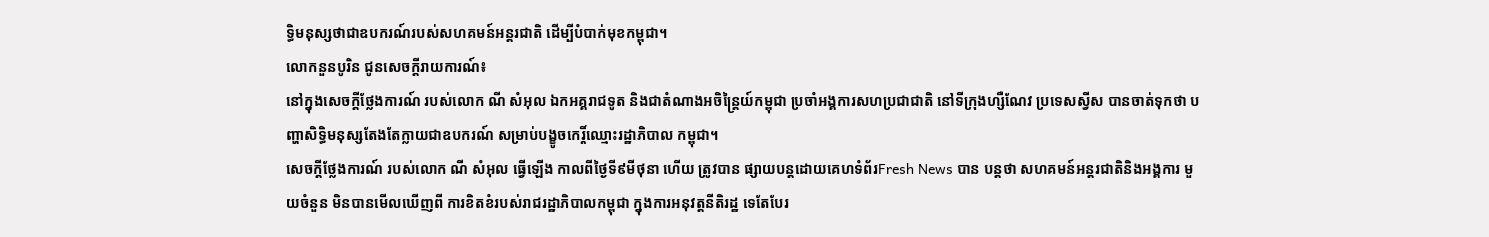ទិ្ធមនុស្សថាជាឧបករណ៍របស់សហគមន៍អន្តរជាតិ ដើម្បីបំបាក់មុខកម្ពុជា។
លោកនួនបូរិន ជូនសេចក្ដីរាយការណ៍៖
នៅក្នុងសេចក្តីថ្លែងការណ៍ របស់លោក ណី សំអុល ឯកអគ្គរាជទូត និងជាតំណាងអចិន្ត្រៃយ៍កម្ពុជា ប្រចាំអង្គការសហប្រជាជាតិ នៅទីក្រុងហ្សឺណែវ ប្រទេសស្វីស បានចាត់ទុកថា បញ្ហាសិទ្ធិមនុស្សតែងតែក្លាយជាឧបករណ៍ សម្រាប់បង្ខូចកេរ្តិ៍ឈ្មោះរដ្ឋាភិបាល កម្ពុជា។
សេចក្តីថ្លែងការណ៍ របស់លោក ណី សំអុល ធ្វើឡើង កាលពីថ្ងៃទី៩មីថុនា ហើយ ត្រូវបាន ផ្សាយបន្តដោយគេហទំព័រFresh News បាន បន្តថា សហគមន៍អន្តរជាតិនិងអង្គការ មួយចំនួន មិនបានមើលឃើញពី ការខិតខំរបស់រាជរដ្ឋាភិបាលកម្ពុជា ក្នុងការអនុវត្តនីតិរដ្ឋ ទេតែបែរ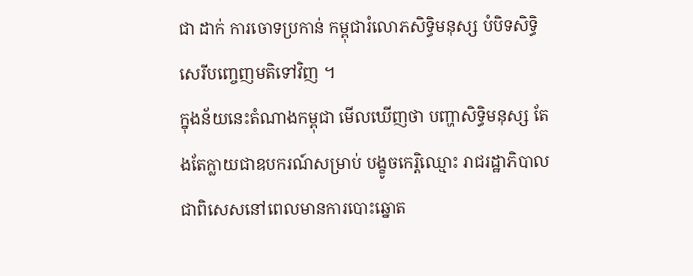ជា ដាក់ ការចោទប្រកាន់ កម្ពុជារំលោភសិទ្ធិមនុស្ស បំបិទសិទិ្ធសេរីបញ្ចេញមតិទៅវិញ ។
ក្នុងន័យនេះតំណាងកម្ពុជា មើលឃើញថា បញ្ហាសិទ្ធិមនុស្ស តែងតែក្លាយជាឧបករណ៍សម្រាប់ បង្ខូចកេរ្តិឈ្មោះ រាជរដ្ឋាភិបាល ជាពិសេសនៅពេលមានការបោះឆ្នោត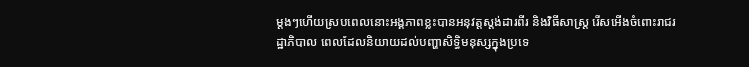ម្ដងៗហើយស្របពេលនោះអង្គភាពខ្លះបានអនុវត្តស្តង់ដារពីរ និងវិធីសាស្ត្រ រើសអើងចំពោះរាជរដ្ឋាភិបាល ពេលដែលនិយាយដល់បញ្ហាសិទ្ធិមនុស្សក្នុងប្រទេ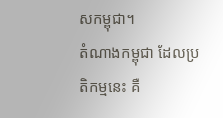សកម្ពុជា។
តំណាងកម្ពុជា ដែលប្រតិកម្មនេះ គឺ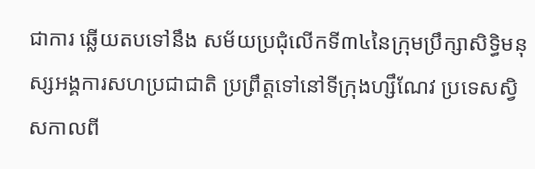ជាការ ឆ្លើយតបទៅនឹង សម័យប្រជុំលើកទី៣៤នៃក្រុមប្រឹក្សាសិទ្ធិមនុស្សអង្គការសហប្រជាជាតិ ប្រព្រឹត្តទៅនៅទីក្រុងហ្សឹណែវ ប្រទេសស្វិសកាលពី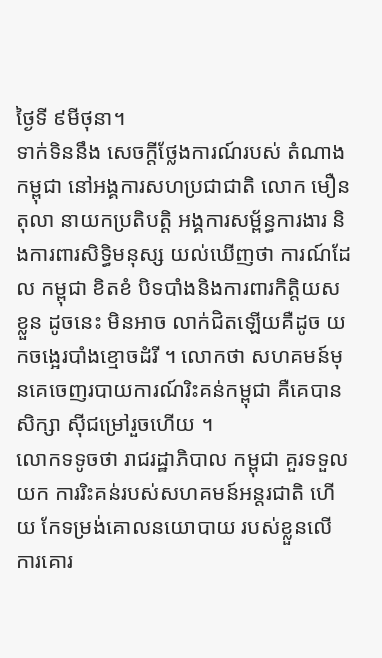ថ្ងៃទី ៩មីថុនា។
ទាក់ទិននឹង សេចក្ដីថ្លែងការណ៍របស់ តំណាងកម្ពុជា នៅអង្គការសហប្រជាជាតិ លោក មឿនតុលា នាយកប្រតិបត្តិ អង្គការសម្ព័ន្ធការងារ និងការពារសិទ្ធិមនុស្ស យល់ឃើញថា ការណ៍ដែល កម្ពុជា ខិតខំ បិទបាំងនិងការពារកិត្តិយសខ្លួន ដូចនេះ មិនអាច លាក់ជិតឡើយគឺដូច យកចង្អេរបាំងខ្មោចដំរី ។ លោកថា សហគមន៍មុនគេចេញរបាយការណ៍រិះគន់កម្ពុជា គឺគេបានសិក្សា ស៊ីជម្រៅរួចហើយ ។
លោកទទូចថា រាជរដ្ឋាភិបាល កម្ពុជា គួរទទួលយក ការរិះគន់របស់សហគមន៍អន្តរជាតិ ហើយ កែទម្រង់គោលនយោបាយ របស់ខ្លួនលើ ការគោរ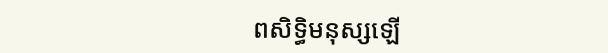ពសិទ្ធិមនុស្សឡើ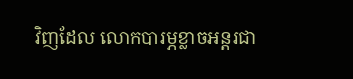វិញដែល លោកបារម្ភខ្លាចអន្តរជា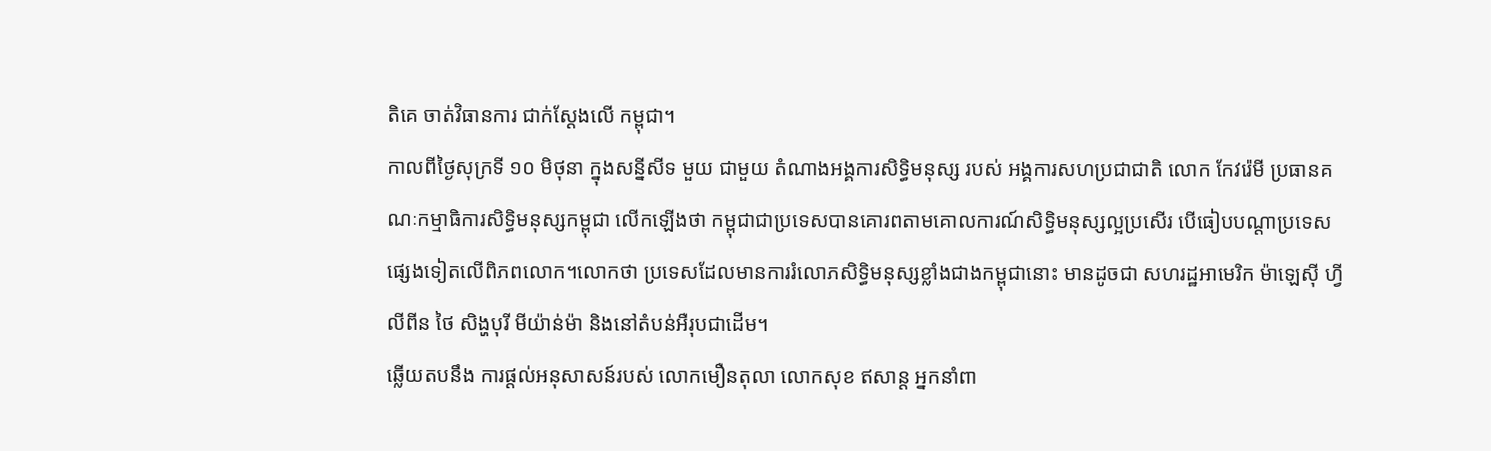តិគេ ចាត់វិធានការ ជាក់ស្ដែងលើ កម្ពុជា។
កាលពីថ្ងៃសុក្រទី ១០ មិថុនា ក្នុងសន្នីសីទ មួយ ជាមួយ តំណាងអង្គការសិទ្ធិមនុស្ស របស់ អង្គការសហប្រជាជាតិ លោក កែវរ៉េមី ប្រធានគណៈកម្មាធិការសិទ្ធិមនុស្សកម្ពុជា លើកឡើងថា កម្ពុជាជាប្រទេសបានគោរពតាមគោលការណ៍សិទ្ធិមនុស្សល្អប្រសើរ បើធៀបបណ្ដាប្រទេសផ្សេងទៀតលើពិភពលោក។លោកថា ប្រទេសដែលមានការរំលោភសិទ្ធិមនុស្សខ្លាំងជាងកម្ពុជានោះ មានដូចជា សហរដ្ឋអាមេរិក ម៉ាឡេស៊ី ហ្វីលីពីន ថៃ សិង្ហបុរី មីយ៉ាន់ម៉ា និងនៅតំបន់អឺរុបជាដើម។
ឆ្លើយតបនឹង ការផ្ដល់អនុសាសន៍របស់ លោកមឿនតុលា លោកសុខ ឥសាន្ត អ្នកនាំពា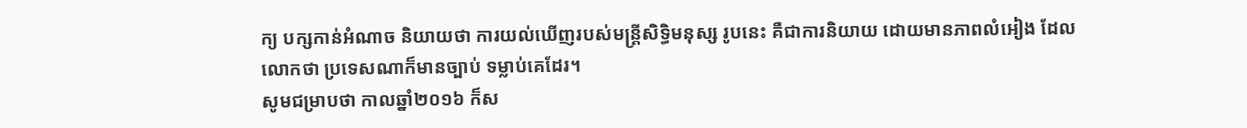ក្យ បក្សកាន់អំណាច និយាយថា ការយល់ឃើញរបស់មន្ត្រីសិទ្ធិមនុស្ស រូបនេះ គឺជាការនិយាយ ដោយមានភាពលំអៀង ដែល លោកថា ប្រទេសណាក៏មានច្បាប់ ទម្លាប់គេដែរ។
សូមជម្រាបថា កាលឆ្នាំ២០១៦ ក៏ស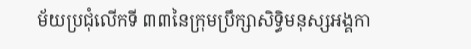ម័យប្រជុំលើកទី ៣៣នៃក្រុមប្រឹក្សាសិទិ្ធមនុស្សអង្គកា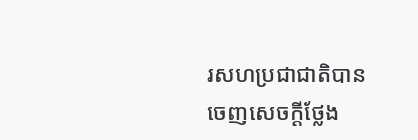រសហប្រជាជាតិបាន ចេញសេចក្ដីថ្លែង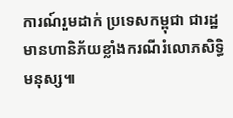ការណ៍រួមដាក់ ប្រទេសកម្ពុជា ជារដ្ឋ មានហានិភ័យខ្លាំងករណីរំលោភសិទ្ធិមនុស្ស៕